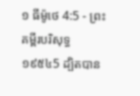១ ធីម៉ូថេ 4:5 - ព្រះគម្ពីរបរិសុទ្ធ ១៩៥៤5 ដ្បិតបាន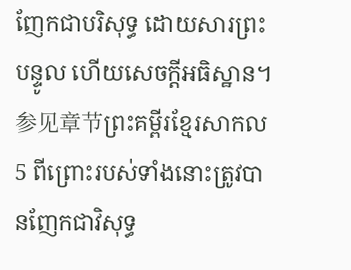ញែកជាបរិសុទ្ធ ដោយសារព្រះបន្ទូល ហើយសេចក្ដីអធិស្ឋាន។ 参见章节ព្រះគម្ពីរខ្មែរសាកល5 ពីព្រោះរបស់ទាំងនោះត្រូវបានញែកជាវិសុទ្ធ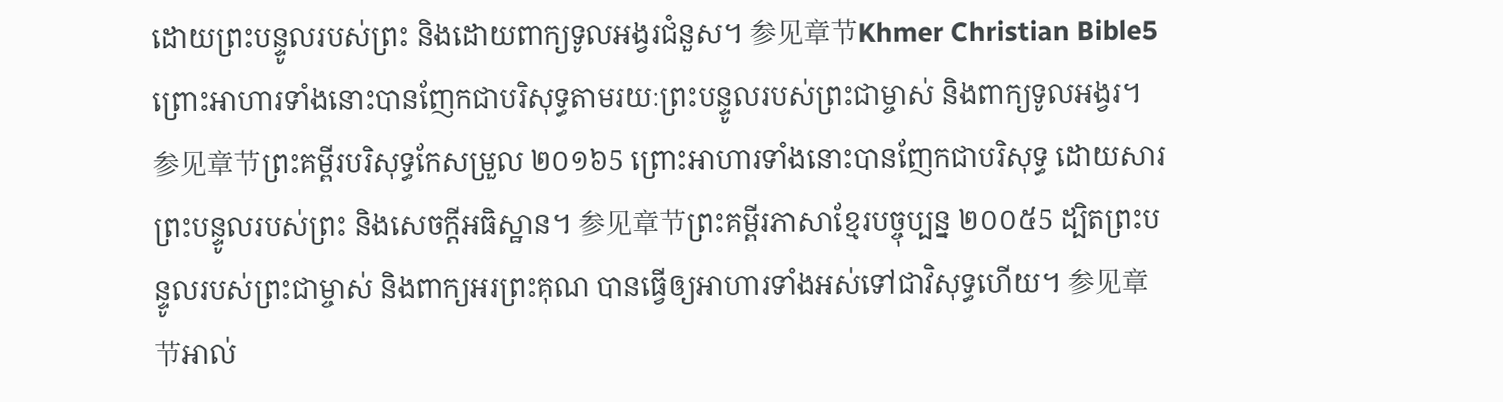ដោយព្រះបន្ទូលរបស់ព្រះ និងដោយពាក្យទូលអង្វរជំនួស។ 参见章节Khmer Christian Bible5 ព្រោះអាហារទាំងនោះបានញែកជាបរិសុទ្ធតាមរយៈព្រះបន្ទូលរបស់ព្រះជាម្ចាស់ និងពាក្យទូលអង្វរ។ 参见章节ព្រះគម្ពីរបរិសុទ្ធកែសម្រួល ២០១៦5 ព្រោះអាហារទាំងនោះបានញែកជាបរិសុទ្ធ ដោយសារព្រះបន្ទូលរបស់ព្រះ និងសេចក្ដីអធិស្ឋាន។ 参见章节ព្រះគម្ពីរភាសាខ្មែរបច្ចុប្បន្ន ២០០៥5 ដ្បិតព្រះបន្ទូលរបស់ព្រះជាម្ចាស់ និងពាក្យអរព្រះគុណ បានធ្វើឲ្យអាហារទាំងអស់ទៅជាវិសុទ្ធហើយ។ 参见章节អាល់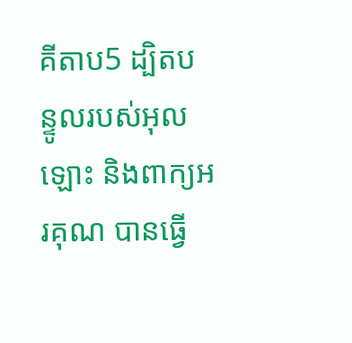គីតាប5 ដ្បិតបន្ទូលរបស់អុលឡោះ និងពាក្យអរគុណ បានធ្វើ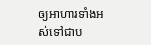ឲ្យអាហារទាំងអស់ទៅជាប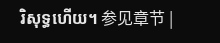រិសុទ្ធហើយ។ 参见章节 |